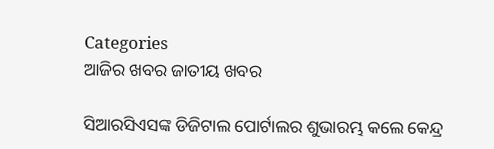Categories
ଆଜିର ଖବର ଜାତୀୟ ଖବର

ସିଆରସିଏସଙ୍କ ଡିଜିଟାଲ ପୋର୍ଟାଲର ଶୁଭାରମ୍ଭ କଲେ କେନ୍ଦ୍ର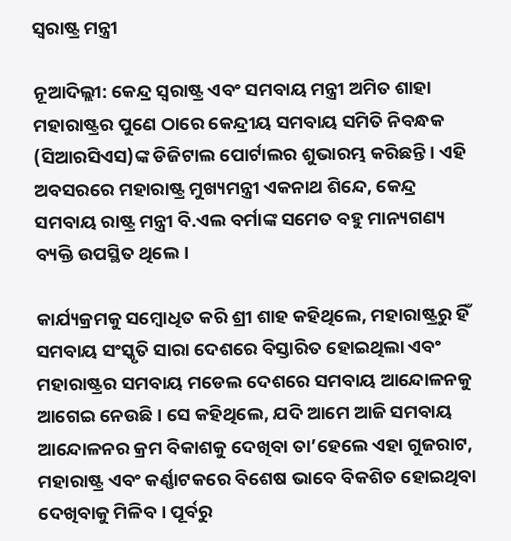ସ୍ୱରାଷ୍ଟ୍ର ମନ୍ତ୍ରୀ

ନୂଆଦିଲ୍ଲୀ: କେନ୍ଦ୍ର ସ୍ୱରାଷ୍ଟ୍ର ଏବଂ ସମବାୟ ମନ୍ତ୍ରୀ ଅମିତ ଶାହା ମହାରାଷ୍ଟ୍ରର ପୁଣେ ଠାରେ କେନ୍ଦ୍ରୀୟ ସମବାୟ ସମିତି ନିବନ୍ଧକ (ସିଆରସିଏସ)ଙ୍କ ଡିଜିଟାଲ ପୋର୍ଟାଲର ଶୁଭାରମ୍ଭ କରିଛନ୍ତି। ଏହି ଅବସରରେ ମହାରାଷ୍ଟ୍ର ମୁଖ୍ୟମନ୍ତ୍ରୀ ଏକନାଥ ଶିନ୍ଦେ, କେନ୍ଦ୍ର ସମବାୟ ରାଷ୍ଟ୍ର ମନ୍ତ୍ରୀ ବି.ଏଲ ବର୍ମାଙ୍କ ସମେତ ବହୁ ମାନ୍ୟଗଣ୍ୟ ବ୍ୟକ୍ତି ଉପସ୍ଥିତ ଥିଲେ।

କାର୍ଯ୍ୟକ୍ରମକୁ ସମ୍ବୋଧିତ କରି ଶ୍ରୀ ଶାହ କହିଥିଲେ, ମହାରାଷ୍ଟ୍ରରୁ ହିଁ ସମବାୟ ସଂସ୍କୃତି ସାରା ଦେଶରେ ବିସ୍ତାରିତ ହୋଇଥିଲା ଏବଂ ମହାରାଷ୍ଟ୍ରର ସମବାୟ ମଡେଲ ଦେଶରେ ସମବାୟ ଆନ୍ଦୋଳନକୁ ଆଗେଇ ନେଉଛି। ସେ କହିଥିଲେ, ଯଦି ଆମେ ଆଜି ସମବାୟ ଆନ୍ଦୋଳନର କ୍ରମ ବିକାଶକୁ ଦେଖିବା ତା’ହେଲେ ଏହା ଗୁଜରାଟ, ମହାରାଷ୍ଟ୍ର ଏବଂ କର୍ଣ୍ଣାଟକରେ ବିଶେଷ ଭାବେ ବିକଶିତ ହୋଇଥିବା ଦେଖିବାକୁ ମିଳିବ । ପୂର୍ବରୁ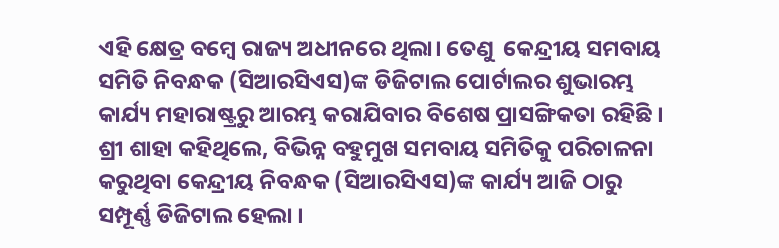ଏହି କ୍ଷେତ୍ର ବମ୍ବେ ରାଜ୍ୟ ଅଧୀନରେ ଥିଲା। ତେଣୁ  କେନ୍ଦ୍ରୀୟ ସମବାୟ ସମିତି ନିବନ୍ଧକ (ସିଆରସିଏସ)ଙ୍କ ଡିଜିଟାଲ ପୋର୍ଟାଲର ଶୁଭାରମ୍ଭ କାର୍ଯ୍ୟ ମହାରାଷ୍ଟ୍ରରୁ ଆରମ୍ଭ କରାଯିବାର ବିଶେଷ ପ୍ରାସଙ୍ଗିକତା ରହିଛି । ଶ୍ରୀ ଶାହା କହିଥିଲେ, ବିଭିନ୍ନ ବହୁମୁଖ ସମବାୟ ସମିତିକୁ ପରିଚାଳନା କରୁଥିବା କେନ୍ଦ୍ରୀୟ ନିବନ୍ଧକ (ସିଆରସିଏସ)ଙ୍କ କାର୍ଯ୍ୟ ଆଜି ଠାରୁ ସମ୍ପୂର୍ଣ୍ଣ ଡିଜିଟାଲ ହେଲା ।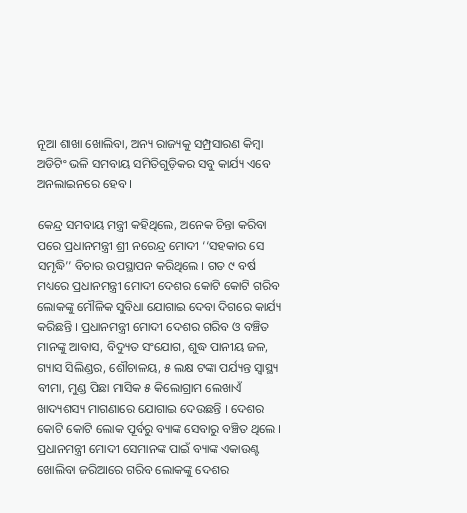ନୂଆ ଶାଖା ଖୋଲିବା, ଅନ୍ୟ ରାଜ୍ୟକୁ ସମ୍ପ୍ରସାରଣ କିମ୍ବା ଅଡିଟିଂ ଭଳି ସମବାୟ ସମିତିଗୁଡ଼ିକର ସବୁ କାର୍ଯ୍ୟ ଏବେ ଅନଲାଇନରେ ହେବ ।

କେନ୍ଦ୍ର ସମବାୟ ମନ୍ତ୍ରୀ କହିଥିଲେ, ଅନେକ ଚିନ୍ତା କରିବା ପରେ ପ୍ରଧାନମନ୍ତ୍ରୀ ଶ୍ରୀ ନରେନ୍ଦ୍ର ମୋଦୀ ‘‘ସହକାର ସେ ସମୃଦ୍ଧି’’ ବିଚାର ଉପସ୍ଥାପନ କରିଥିଲେ । ଗତ ୯ ବର୍ଷ ମଧ୍ୟରେ ପ୍ରଧାନମନ୍ତ୍ରୀ ମୋଦୀ ଦେଶର କୋଟି କୋଟି ଗରିବ ଲୋକଙ୍କୁ ମୌଳିକ ସୁବିଧା ଯୋଗାଇ ଦେବା ଦିଗରେ କାର୍ଯ୍ୟ କରିଛନ୍ତି । ପ୍ରଧାନମନ୍ତ୍ରୀ ମୋଦୀ ଦେଶର ଗରିବ ଓ ବଞ୍ଚିତ ମାନଙ୍କୁ ଆବାସ, ବିଦ୍ୟୁତ ସଂଯୋଗ, ଶୁଦ୍ଧ ପାନୀୟ ଜଳ, ଗ୍ୟାସ ସିଲିଣ୍ଡର, ଶୌଚାଳୟ, ୫ ଲକ୍ଷ ଟଙ୍କା ପର୍ଯ୍ୟନ୍ତ ସ୍ୱାସ୍ଥ୍ୟ ବୀମା, ମୁଣ୍ଡ ପିଛା ମାସିକ ୫ କିଲୋଗ୍ରାମ ଲେଖାଏଁ ଖାଦ୍ୟଶସ୍ୟ ମାଗଣାରେ ଯୋଗାଇ ଦେଉଛନ୍ତି । ଦେଶର କୋଟି କୋଟି ଲୋକ ପୂର୍ବରୁ ବ୍ୟାଙ୍କ ସେବାରୁ ବଞ୍ଚିତ ଥିଲେ । ପ୍ରଧାନମନ୍ତ୍ରୀ ମୋଦୀ ସେମାନଙ୍କ ପାଇଁ ବ୍ୟାଙ୍କ ଏକାଉଣ୍ଟ ଖୋଲିବା ଜରିଆରେ ଗରିବ ଲୋକଙ୍କୁ ଦେଶର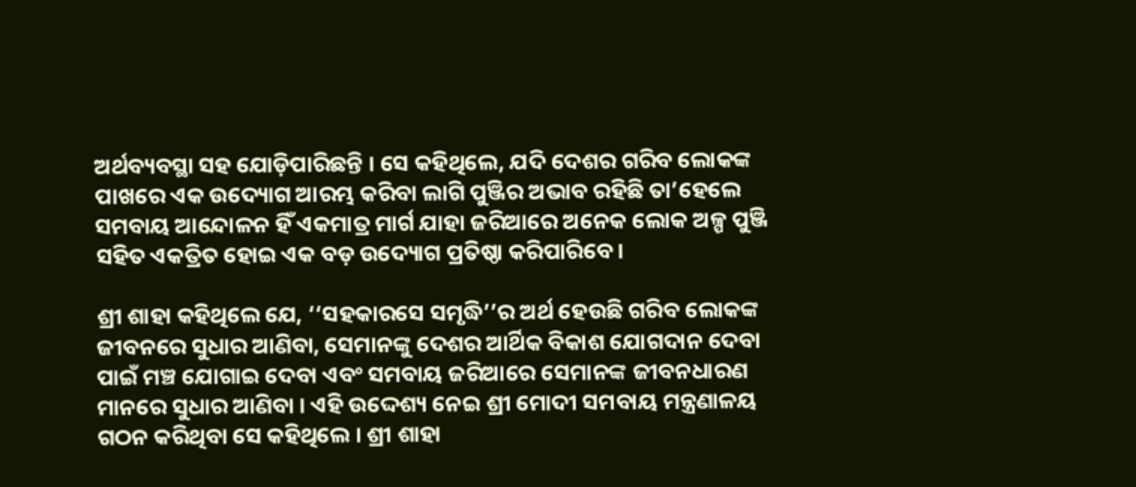ଅର୍ଥବ୍ୟବସ୍ଥା ସହ ଯୋଡ଼ିପାରିଛନ୍ତି । ସେ କହିଥିଲେ, ଯଦି ଦେଶର ଗରିବ ଲୋକଙ୍କ ପାଖରେ ଏକ ଉଦ୍ୟୋଗ ଆରମ୍ଭ କରିବା ଲାଗି ପୁଞ୍ଜିର ଅଭାବ ରହିଛି ତା’ହେଲେ ସମବାୟ ଆନ୍ଦୋଳନ ହିଁ ଏକମାତ୍ର ମାର୍ଗ ଯାହା ଜରିଆରେ ଅନେକ ଲୋକ ଅଳ୍ପ ପୁଞ୍ଜି ସହିତ ଏକତ୍ରିତ ହୋଇ ଏକ ବଡ଼ ଉଦ୍ୟୋଗ ପ୍ରତିଷ୍ଠା କରିପାରିବେ।

ଶ୍ରୀ ଶାହା କହିଥିଲେ ଯେ, ‘‘ସହକାରସେ ସମୃଦ୍ଧି’’ର ଅର୍ଥ ହେଉଛି ଗରିବ ଲୋକଙ୍କ ଜୀବନରେ ସୁଧାର ଆଣିବା, ସେମାନଙ୍କୁ ଦେଶର ଆର୍ଥିକ ବିକାଶ ଯୋଗଦାନ ଦେବା ପାଇଁ ମଞ୍ଚ ଯୋଗାଇ ଦେବା ଏବଂ ସମବାୟ ଜରିଆରେ ସେମାନଙ୍କ ଜୀବନଧାରଣ ମାନରେ ସୁଧାର ଆଣିବା । ଏହି ଉଦ୍ଦେଶ୍ୟ ନେଇ ଶ୍ରୀ ମୋଦୀ ସମବାୟ ମନ୍ତ୍ରଣାଳୟ ଗଠନ କରିଥିବା ସେ କହିଥିଲେ । ଶ୍ରୀ ଶାହା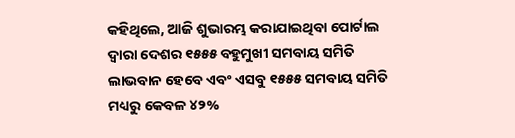କହିଥିଲେ, ଆଜି ଶୁଭାରମ୍ଭ କରାଯାଇଥିବା ପୋର୍ଟାଲ ଦ୍ୱାରା ଦେଶର ୧୫୫୫ ବହୁମୁଖୀ ସମବାୟ ସମିତି ଲାଭବାନ ହେବେ ଏବଂ ଏସବୁ ୧୫୫୫ ସମବାୟ ସମିତି ମଧ୍ୟରୁ କେବଳ ୪୨%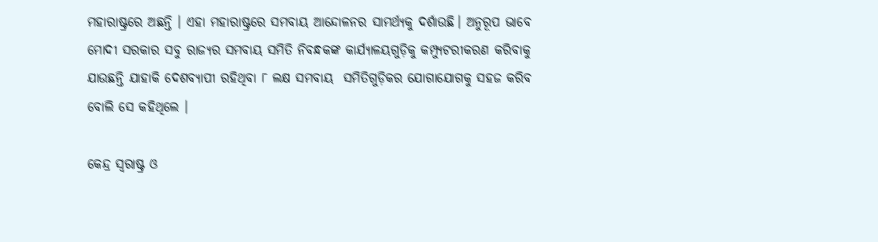ମହାରାଷ୍ଟ୍ରରେ ଅଛନ୍ତି । ଏହା ମହାରାଷ୍ଟ୍ରରେ ସମବାୟ ଆନ୍ଦୋଳନର ସାମର୍ଥ୍ୟକୁ ଦର୍ଶାଉଛି। ଅନୁରୂପ ଭାବେ ମୋଦୀ ସରକାର ସବୁ ରାଜ୍ୟର ସମବାୟ ସମିତି ନିବନ୍ଧକଙ୍କ କାର୍ଯ୍ୟାଳୟଗୁଡ଼ିକୁ କମ୍ପ୍ୟୁଟରୀକରଣ କରିବାକୁ ଯାଉଛନ୍ତି ଯାହାକି ଦେଶବ୍ୟାପୀ ରହିଥିବା ୮ ଲକ୍ଷ ସମବାୟ  ସମିତିଗୁଡ଼ିକର ଯୋଗାଯୋଗକୁ ସହଜ କରିବ ବୋଲି ସେ କହିଥିଲେ ।

କେନ୍ଦ୍ର ସ୍ୱରାଷ୍ଟ୍ର ଓ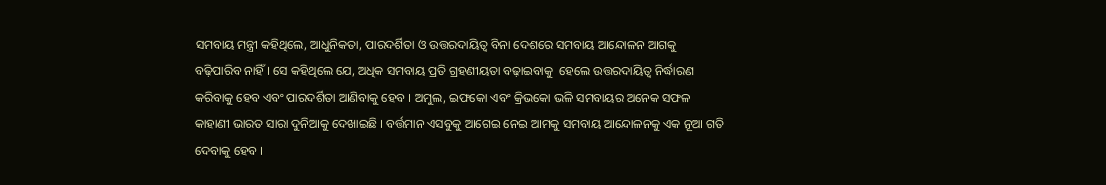ସମବାୟ ମନ୍ତ୍ରୀ କହିଥିଲେ, ଆଧୁନିକତା, ପାରଦର୍ଶିତା ଓ ଉତ୍ତରଦାୟିତ୍ୱ ବିନା ଦେଶରେ ସମବାୟ ଆନ୍ଦୋଳନ ଆଗକୁ ବଢ଼ିପାରିବ ନାହିଁ । ସେ କହିଥିଲେ ଯେ, ଅଧିକ ସମବାୟ ପ୍ରତି ଗ୍ରହଣୀୟତା ବଢ଼ାଇବାକୁ  ହେଲେ ଉତ୍ତରଦାୟିତ୍ୱ ନିର୍ଦ୍ଧାରଣ କରିବାକୁ ହେବ ଏବଂ ପାରଦର୍ଶିତା ଆଣିବାକୁ ହେବ । ଅମୁଲ, ଇଫକୋ ଏବଂ କ୍ରିଭକୋ ଭଳି ସମବାୟର ଅନେକ ସଫଳ କାହାଣୀ ଭାରତ ସାରା ଦୁନିଆକୁ ଦେଖାଇଛି । ବର୍ତ୍ତମାନ ଏସବୁକୁ ଆଗେଇ ନେଇ ଆମକୁ ସମବାୟ ଆନ୍ଦୋଳନକୁ ଏକ ନୂଆ ଗତି ଦେବାକୁ ହେବ ।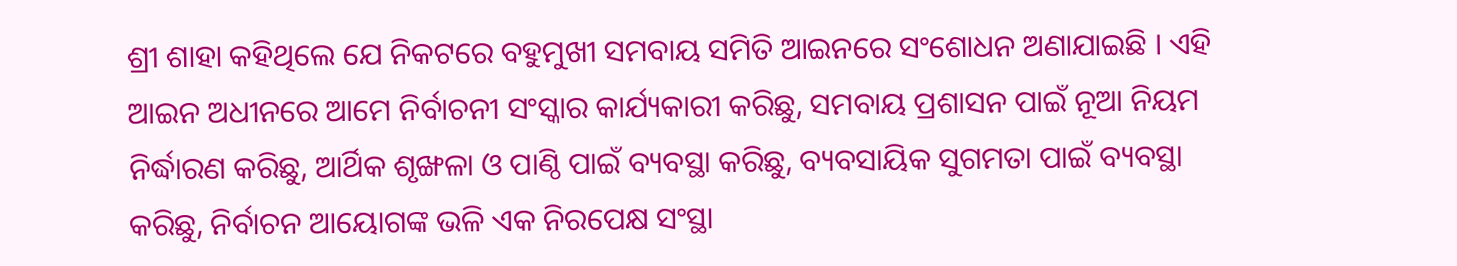ଶ୍ରୀ ଶାହା କହିଥିଲେ ଯେ ନିକଟରେ ବହୁମୁଖୀ ସମବାୟ ସମିତି ଆଇନରେ ସଂଶୋଧନ ଅଣାଯାଇଛି । ଏହି ଆଇନ ଅଧୀନରେ ଆମେ ନିର୍ବାଚନୀ ସଂସ୍କାର କାର୍ଯ୍ୟକାରୀ କରିଛୁ, ସମବାୟ ପ୍ରଶାସନ ପାଇଁ ନୂଆ ନିୟମ ନିର୍ଦ୍ଧାରଣ କରିଛୁ, ଆର୍ଥିକ ଶୃଙ୍ଖଳା ଓ ପାଣ୍ଠି ପାଇଁ ବ୍ୟବସ୍ଥା କରିଛୁ, ବ୍ୟବସାୟିକ ସୁଗମତା ପାଇଁ ବ୍ୟବସ୍ଥା କରିଛୁ, ନିର୍ବାଚନ ଆୟୋଗଙ୍କ ଭଳି ଏକ ନିରପେକ୍ଷ ସଂସ୍ଥା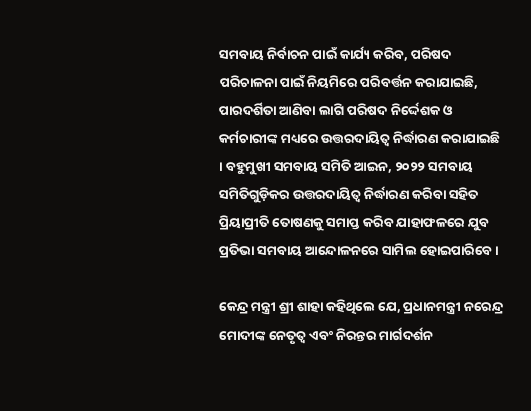ସମବାୟ ନିର୍ବାଚନ ପାଇଁ କାର୍ଯ୍ୟ କରିବ, ପରିଷଦ ପରିଚାଳନା ପାଇଁ ନିୟମିରେ ପରିବର୍ତ୍ତନ କରାଯାଇଛି, ପାରଦର୍ଶିତା ଆଣିବା ଲାଗି ପରିଷଦ ନିର୍ଦ୍ଦେଶକ ଓ କର୍ମଚାରୀଙ୍କ ମଧ୍ୟରେ ଉତ୍ତରଦାୟିତ୍ୱ ନିର୍ଦ୍ଧାରଣ କରାଯାଇଛି । ବହୁମୁଖୀ ସମବାୟ ସମିତି ଆଇନ, ୨୦୨୨ ସମବାୟ ସମିତିଗୁଡ଼ିକର ଉତ୍ତରଦାୟିତ୍ୱ ନିର୍ଦ୍ଧାରଣ କରିବା ସହିତ ପ୍ରିୟାପ୍ରୀତି ତୋଷଣକୁ ସମାପ୍ତ କରିବ ଯାହାଫଳରେ ଯୁବ ପ୍ରତିଭା ସମବାୟ ଆନ୍ଦୋଳନରେ ସାମିଲ ହୋଇପାରିବେ ।

କେନ୍ଦ୍ର ମନ୍ତ୍ରୀ ଶ୍ରୀ ଶାହା କହିଥିଲେ ଯେ, ପ୍ରଧାନମନ୍ତ୍ରୀ ନରେନ୍ଦ୍ର ମୋଦୀଙ୍କ ନେତୃତ୍ୱ ଏବଂ ନିରନ୍ତର ମାର୍ଗଦର୍ଶନ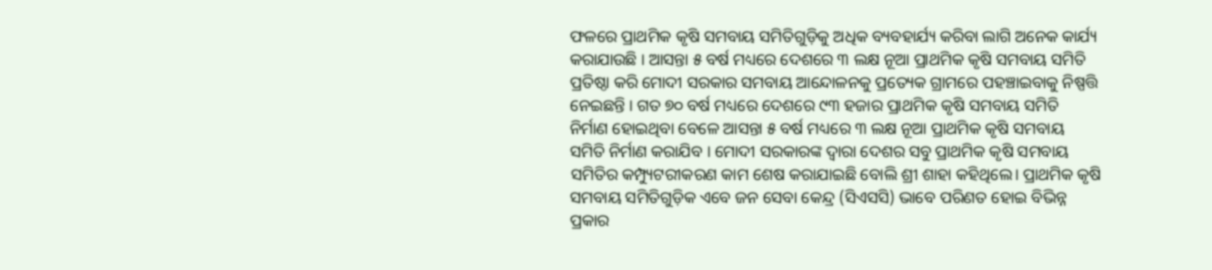ଫଳରେ ପ୍ରାଥମିକ କୃଷି ସମବାୟ ସମିତିଗୁଡ଼ିକୁ ଅଧିକ ବ୍ୟବହାର୍ଯ୍ୟ କରିବା ଲାଗି ଅନେକ କାର୍ଯ୍ୟ କରାଯାଉଛି । ଆସନ୍ତା ୫ ବର୍ଷ ମଧ୍ୟରେ ଦେଶରେ ୩ ଲକ୍ଷ ନୂଆ ପ୍ରାଥମିକ କୃଷି ସମବାୟ ସମିତି ପ୍ରତିଷ୍ଠା କରି ମୋଦୀ ସରକାର ସମବାୟ ଆନ୍ଦୋଳନକୁ ପ୍ରତ୍ୟେକ ଗ୍ରାମରେ ପହଞ୍ଚାଇବାକୁ ନିଷ୍ପତ୍ତି ନେଇଛନ୍ତି । ଗତ ୭୦ ବର୍ଷ ମଧ୍ୟରେ ଦେଶରେ ୯୩ ହଜାର ପ୍ରାଥମିକ କୃଷି ସମବାୟ ସମିତି ନିର୍ମାଣ ହୋଇଥିବା ବେଳେ ଆସନ୍ତା ୫ ବର୍ଷ ମଧ୍ୟରେ ୩ ଲକ୍ଷ ନୂଆ ପ୍ରାଥମିକ କୃଷି ସମବାୟ ସମିତି ନିର୍ମାଣ କରାଯିବ । ମୋଦୀ ସରକାରଙ୍କ ଦ୍ୱାରା ଦେଶର ସବୁ ପ୍ରାଥମିକ କୃଷି ସମବାୟ ସମିତିର କମ୍ପ୍ୟୁଟରୀକରଣ କାମ ଶେଷ କରାଯାଇଛି ବୋଲି ଶ୍ରୀ ଶାହା କହିଥିଲେ। ପ୍ରାଥମିକ କୃଷି ସମବାୟ ସମିତିଗୁଡ଼ିକ ଏବେ ଜନ ସେବା କେନ୍ଦ୍ର (ସିଏସସି) ଭାବେ ପରିଣତ ହୋଇ ବିଭିନ୍ନ ପ୍ରକାର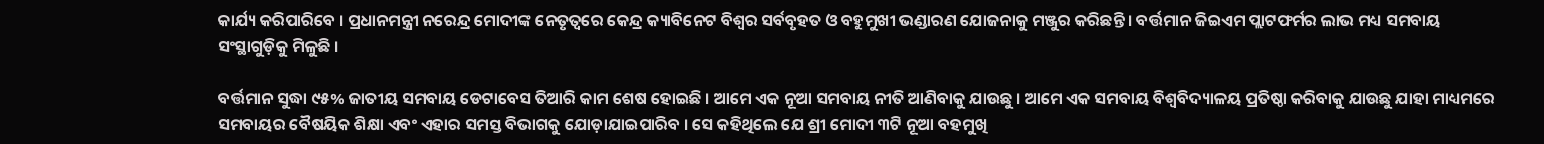କାର୍ଯ୍ୟ କରିପାରିବେ । ପ୍ରଧାନମନ୍ତ୍ରୀ ନରେନ୍ଦ୍ର ମୋଦୀଙ୍କ ନେତୃତ୍ୱରେ କେନ୍ଦ୍ର କ୍ୟାବିନେଟ ବିଶ୍ୱର ସର୍ବବୃହତ ଓ ବହୁମୁଖୀ ଭଣ୍ଡାରଣ ଯୋଜନାକୁ ମଞ୍ଜୁର କରିଛନ୍ତି । ବର୍ତ୍ତମାନ ଜିଇଏମ ପ୍ଲାଟଫର୍ମର ଲାଭ ମଧ୍ୟ ସମବାୟ ସଂସ୍ଥାଗୁଡ଼ିକୁ ମିଳୁଛି ।

ବର୍ତ୍ତମାନ ସୁଦ୍ଧା ୯୫% ଜାତୀୟ ସମବାୟ ଡେଟାବେସ ତିଆରି କାମ ଶେଷ ହୋଇଛି । ଆମେ ଏକ ନୂଆ ସମବାୟ ନୀତି ଆଣିବାକୁ ଯାଉଛୁ । ଆମେ ଏକ ସମବାୟ ବିଶ୍ୱବିଦ୍ୟାଳୟ ପ୍ରତିଷ୍ଠା କରିବାକୁ ଯାଉଛୁ ଯାହା ମାଧ୍ୟମରେ ସମବାୟର ବୈଷୟିକ ଶିକ୍ଷା ଏବଂ ଏହାର ସମସ୍ତ ବିଭାଗକୁ ଯୋଡ଼ାଯାଇପାରିବ । ସେ କହିଥିଲେ ଯେ ଶ୍ରୀ ମୋଦୀ ୩ଟି ନୂଆ ବହମୁଖି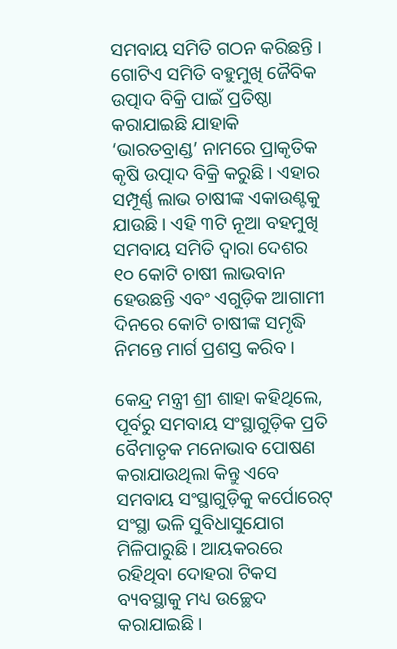ସମବାୟ ସମିତି ଗଠନ କରିଛନ୍ତି । ଗୋଟିଏ ସମିତି ବହୁମୁଖି ଜୈବିକ ଉତ୍ପାଦ ବିକ୍ରି ପାଇଁ ପ୍ରତିଷ୍ଠା କରାଯାଇଛି ଯାହାକି ‘ଭାରତବ୍ରାଣ୍ଡ’ ନାମରେ ପ୍ରାକୃତିକ କୃଷି ଉତ୍ପାଦ ବିକ୍ରି କରୁଛି । ଏହାର ସମ୍ପୂର୍ଣ୍ଣ ଲାଭ ଚାଷୀଙ୍କ ଏକାଉଣ୍ଟକୁ ଯାଉଛି । ଏହି ୩ଟି ନୂଆ ବହମୁଖି ସମବାୟ ସମିତି ଦ୍ୱାରା ଦେଶର ୧୦ କୋଟି ଚାଷୀ ଲାଭବାନ ହେଉଛନ୍ତି ଏବଂ ଏଗୁଡ଼ିକ ଆଗାମୀ ଦିନରେ କୋଟି ଚାଷୀଙ୍କ ସମୃଦ୍ଧି ନିମନ୍ତେ ମାର୍ଗ ପ୍ରଶସ୍ତ କରିବ ।

କେନ୍ଦ୍ର ମନ୍ତ୍ରୀ ଶ୍ରୀ ଶାହା କହିଥିଲେ, ପୂର୍ବରୁ ସମବାୟ ସଂସ୍ଥାଗୁଡ଼ିକ ପ୍ରତି ବୈମାତୃକ ମନୋଭାବ ପୋଷଣ କରାଯାଉଥିଲା କିନ୍ତୁ ଏବେ ସମବାୟ ସଂସ୍ଥାଗୁଡ଼ିକୁ କର୍ପୋରେଟ୍‌ ସଂସ୍ଥା ଭଳି ସୁବିଧାସୁଯୋଗ ମିଳିପାରୁଛି । ଆୟକରରେ ରହିଥିବା ଦୋହରା ଟିକସ ବ୍ୟବସ୍ଥାକୁ ମଧ୍ୟ ଉଚ୍ଛେଦ କରାଯାଇଛି ।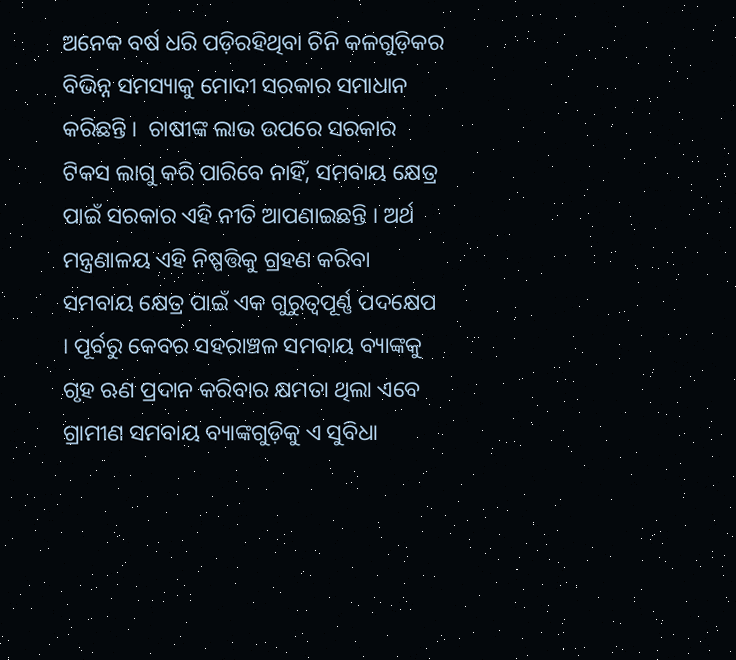ଅନେକ ବର୍ଷ ଧରି ପଡ଼ିରହିଥିବା ଚିନି କଳଗୁଡ଼ିକର ବିଭିନ୍ନ ସମସ୍ୟାକୁ ମୋଦୀ ସରକାର ସମାଧାନ କରିଛନ୍ତି ।  ଚାଷୀଙ୍କ ଲାଭ ଉପରେ ସରକାର ଟିକସ ଲାଗୁ କରି ପାରିବେ ନାହିଁ, ସମବାୟ କ୍ଷେତ୍ର ପାଇଁ ସରକାର ଏହି ନୀତି ଆପଣାଇଛନ୍ତି । ଅର୍ଥ ମନ୍ତ୍ରଣାଳୟ ଏହି ନିଷ୍ପତ୍ତିକୁ ଗ୍ରହଣ କରିବା ସମବାୟ କ୍ଷେତ୍ର ପାଇଁ ଏକ ଗୁରୁତ୍ୱପୂର୍ଣ୍ଣ ପଦକ୍ଷେପ । ପୂର୍ବରୁ କେବର ସହରାଞ୍ଚଳ ସମବାୟ ବ୍ୟାଙ୍କକୁ ଗୃହ ଋଣ ପ୍ରଦାନ କରିବାର କ୍ଷମତା ଥିଲା ଏବେ ଗ୍ରାମୀଣ ସମବାୟ ବ୍ୟାଙ୍କଗୁଡ଼ିକୁ ଏ ସୁବିଧା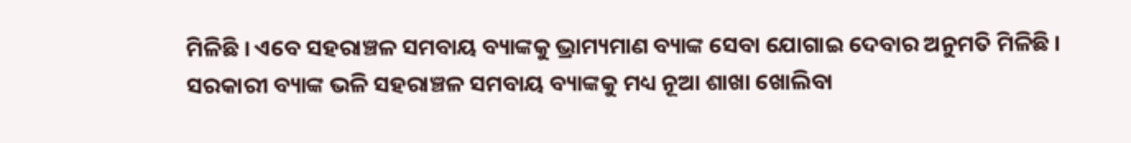ମିଳିଛି । ଏବେ ସହରାଞ୍ଚଳ ସମବାୟ ବ୍ୟାଙ୍କକୁ ଭ୍ରାମ୍ୟମାଣ ବ୍ୟାଙ୍କ ସେବା ଯୋଗାଇ ଦେବାର ଅନୁମତି ମିଳିଛି । ସରକାରୀ ବ୍ୟାଙ୍କ ଭଳି ସହରାଞ୍ଚଳ ସମବାୟ ବ୍ୟାଙ୍କକୁ ମଧ୍ୟ ନୂଆ ଶାଖା ଖୋଲିବା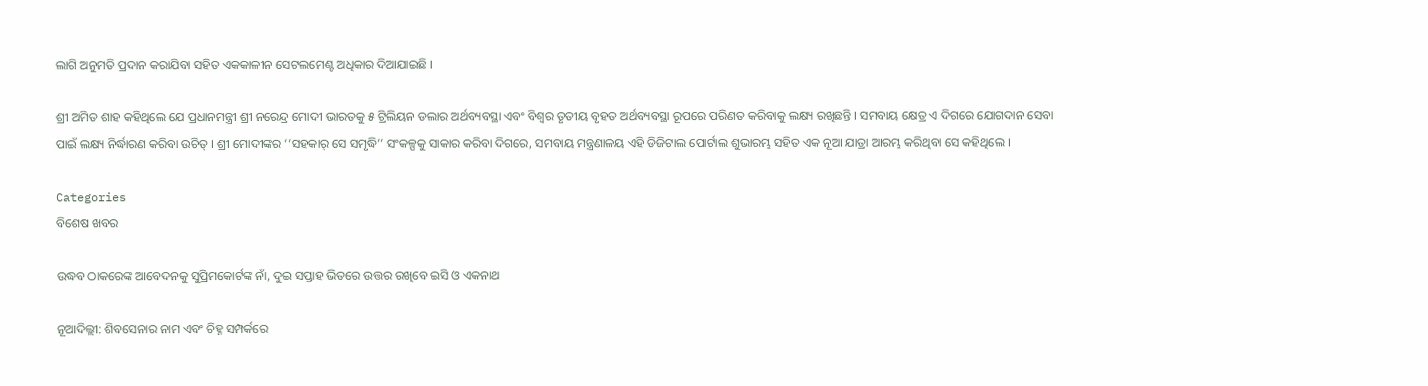ଲାଗି ଅନୁମତି ପ୍ରଦାନ କରାଯିବା ସହିତ ଏକକାଳୀନ ସେଟଲମେଣ୍ଟ ଅଧିକାର ଦିଆଯାଇଛି ।

ଶ୍ରୀ ଅମିତ ଶାହ କହିଥିଲେ ଯେ ପ୍ରଧାନମନ୍ତ୍ରୀ ଶ୍ରୀ ନରେନ୍ଦ୍ର ମୋଦୀ ଭାରତକୁ ୫ ଟ୍ରିଲିୟନ ଡଲାର ଅର୍ଥବ୍ୟବସ୍ଥା ଏବଂ ବିଶ୍ୱର ତୃତୀୟ ବୃହତ ଅର୍ଥବ୍ୟବସ୍ଥା ରୂପରେ ପରିଣତ କରିବାକୁ ଲକ୍ଷ୍ୟ ରଖିଛନ୍ତି । ସମବାୟ କ୍ଷେତ୍ର ଏ ଦିଗରେ ଯୋଗଦାନ ସେବା ପାଇଁ ଲକ୍ଷ୍ୟ ନିର୍ଦ୍ଧାରଣ କରିବା ଉଚିତ୍‌ । ଶ୍ରୀ ମୋଦୀଙ୍କର ‘‘ସହକାର୍‌ ସେ ସମୃଦ୍ଧି’’ ସଂକଳ୍ପକୁ ସାକାର କରିବା ଦିଗରେ, ସମବାୟ ମନ୍ତ୍ରଣାଳୟ ଏହି ଡିଜିଟାଲ ପୋର୍ଟାଲ ଶୁଭାରମ୍ଭ ସହିତ ଏକ ନୂଆ ଯାତ୍ରା ଆରମ୍ଭ କରିଥିବା ସେ କହିଥିଲେ ।

Categories
ବିଶେଷ ଖବର

ଉଦ୍ଧବ ଠାକରେଙ୍କ ଆବେଦନକୁ ସୁପ୍ରିମକୋର୍ଟଙ୍କ ନାଁ, ଦୁଇ ସପ୍ତାହ ଭିତରେ ଉତ୍ତର ରଖିବେ ଇସି ଓ ଏକନାଥ

ନୂଆଦିଲ୍ଲୀ: ଶିବସେନାର ନାମ ଏବଂ ଚିହ୍ନ ସମ୍ପର୍କରେ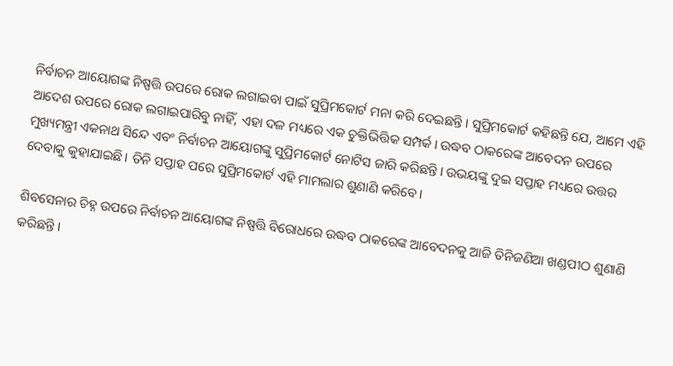ନିର୍ବାଚନ ଆୟୋଗଙ୍କ ନିଷ୍ପତ୍ତି ଉପରେ ରୋକ ଲଗାଇବା ପାଇଁ ସୁପ୍ରିମକୋର୍ଟ ମନା କରି ଦେଇଛନ୍ତି। ସୁପ୍ରିମକୋର୍ଟ କହିଛନ୍ତି ଯେ, ଆମେ ଏହି ଆଦେଶ ଉପରେ ରୋକ ଲଗାଇପାରିବୁ ନାହିଁ, ଏହା ଦଳ ମଧ୍ୟରେ ଏକ ଚୁକ୍ତିଭିତ୍ତିକ ସମ୍ପର୍କ। ଉଦ୍ଧବ ଠାକରେଙ୍କ ଆବେଦନ ଉପରେ ମୁଖ୍ୟମନ୍ତ୍ରୀ ଏକନାଥ ସିନ୍ଦେ ଏବଂ ନିର୍ବାଚନ ଆୟୋଗଙ୍କୁ ସୁପ୍ରିମକୋର୍ଟ ନୋଟିସ ଜାରି କରିଛନ୍ତି। ଉଭୟଙ୍କୁ ଦୁଇ ସପ୍ତାହ ମଧ୍ୟରେ ଉତ୍ତର ଦେବାକୁ କୁହାଯାଇଛି। ତିନି ସପ୍ତାହ ପରେ ସୁପ୍ରିମକୋର୍ଟ ଏହି ମାମଲାର ଶୁଣାଣି କରିବେ।

ଶିବସେନାର ଚିହ୍ନ ଉପରେ ନିର୍ବାଚନ ଆୟୋଗଙ୍କ ନିଷ୍ପତ୍ତି ବିରୋଧରେ ଉଦ୍ଧବ ଠାକରେଙ୍କ ଆବେଦନକୁ ଆଜି ତିନିଜଣିଆ ଖଣ୍ଡପୀଠ ଶୁଣାଣି କରିଛନ୍ତି।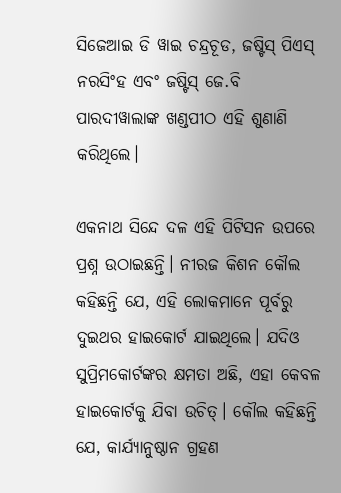ସିଜେଆଇ ଡି ୱାଇ ଚନ୍ଦ୍ରଚୂଡ, ଜଷ୍ଟିସ୍ ପିଏସ୍ ନରସିଂହ ଏବଂ ଜଷ୍ଟିସ୍ ଜେ.ବି ପାରଦୀୱାଲାଙ୍କ ଖଣ୍ଡପୀଠ ଏହି ଶୁଣାଣି କରିଥିଲେ।

ଏକନାଥ ସିନ୍ଦେ ଦଳ ଏହି ପିଟିସନ ଉପରେ ପ୍ରଶ୍ନ ଉଠାଇଛନ୍ତି। ନୀରଜ କିଶନ କୌଲ କହିଛନ୍ତି ଯେ, ଏହି ଲୋକମାନେ ପୂର୍ବରୁ ଦୁଇଥର ହାଇକୋର୍ଟ ଯାଇଥିଲେ। ଯଦିଓ ସୁପ୍ରିମକୋର୍ଟଙ୍କର କ୍ଷମତା ଅଛି, ଏହା କେବଳ ହାଇକୋର୍ଟକୁ ଯିବା ଉଚିତ୍। କୌଲ କହିଛନ୍ତି ଯେ, କାର୍ଯ୍ୟାନୁଷ୍ଠାନ ଗ୍ରହଣ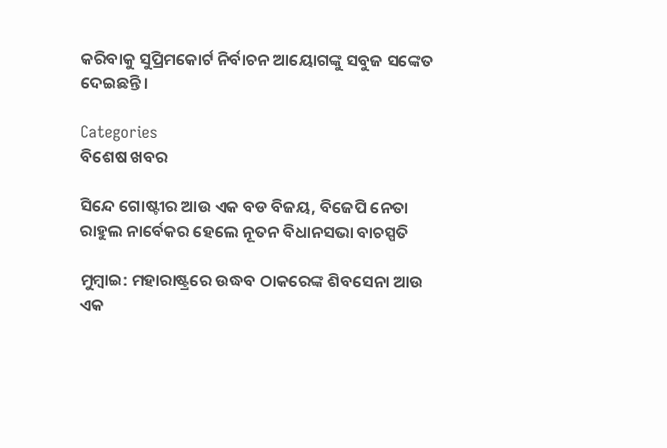କରିବାକୁ ସୁପ୍ରିମକୋର୍ଟ ନିର୍ବାଚନ ଆୟୋଗଙ୍କୁ ସବୁଜ ସଙ୍କେତ ଦେଇଛନ୍ତି।

Categories
ବିଶେଷ ଖବର

ସିନ୍ଦେ ଗୋଷ୍ଟୀର ଆଉ ଏକ ବଡ ବିଜୟ, ବିଜେପି ନେତା ରାହୁଲ ନାର୍ବେକର ହେଲେ ନୂତନ ବିଧାନସଭା ବାଚସ୍ପତି

ମୁମ୍ବାଇ: ମହାରାଷ୍ଟ୍ରରେ ଉଦ୍ଧବ ଠାକରେଙ୍କ ଶିବସେନା ଆଉ ଏକ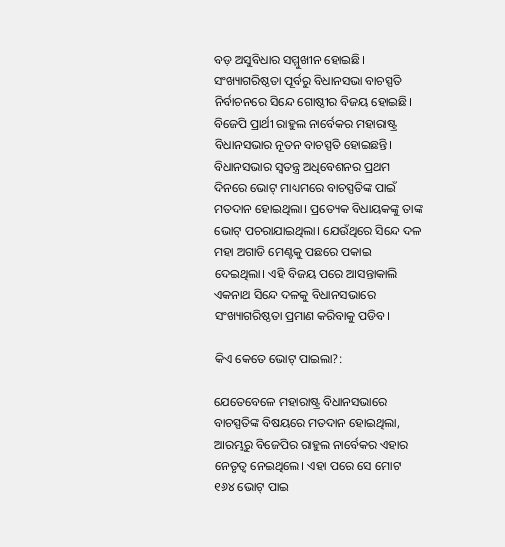ବଡ଼ ଅସୁବିଧାର ସମ୍ମୁଖୀନ ହୋଇଛି। ସଂଖ୍ୟାଗରିଷ୍ଠତା ପୂର୍ବରୁ ବିଧାନସଭା ବାଚସ୍ପତି ନିର୍ବାଚନରେ ସିନ୍ଦେ ଗୋଷ୍ଠୀର ବିଜୟ ହୋଇଛି। ବିଜେପି ପ୍ରାର୍ଥୀ ରାହୁଲ ନାର୍ବେକର ମହାରାଷ୍ଟ୍ର ବିଧାନସଭାର ନୂତନ ବାଚସ୍ପତି ହୋଇଛନ୍ତି। ବିଧାନସଭାର ସ୍ୱତନ୍ତ୍ର ଅଧିବେଶନର ପ୍ରଥମ ଦିନରେ ଭୋଟ୍ ମାଧ୍ୟମରେ ବାଚସ୍ପତିଙ୍କ ପାଇଁ ମତଦାନ ହୋଇଥିଲା। ପ୍ରତ୍ୟେକ ବିଧାୟକଙ୍କୁ ତାଙ୍କ ଭୋଟ୍ ପଚରାଯାଇଥିଲା। ଯେଉଁଥିରେ ସିନ୍ଦେ ଦଳ ମହା ଅଗାଡି ମେଣ୍ଟକୁ ପଛରେ ପକାଇ ଦେଇଥିଲା। ଏହି ବିଜୟ ପରେ ଆସନ୍ତାକାଲି ଏକନାଥ ସିନ୍ଦେ ଦଳକୁ ବିଧାନସଭାରେ ସଂଖ୍ୟାଗରିଷ୍ଠତା ପ୍ରମାଣ କରିବାକୁ ପଡିବ।

କିଏ କେତେ ଭୋଟ୍ ପାଇଲା?:

ଯେତେବେଳେ ମହାରାଷ୍ଟ୍ର ବିଧାନସଭାରେ ବାଚସ୍ପତିଙ୍କ ବିଷୟରେ ମତଦାନ ହୋଇଥିଲା, ଆରମ୍ଭରୁ ବିଜେପିର ରାହୁଲ ନାର୍ବେକର ଏହାର ନେତୃତ୍ୱ ନେଇଥିଲେ। ଏହା ପରେ ସେ ମୋଟ ୧୬୪ ଭୋଟ୍ ପାଇ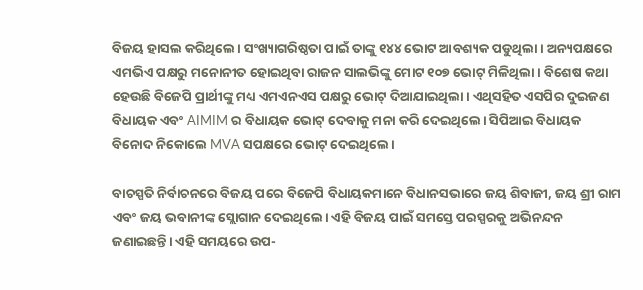ବିଜୟ ହାସଲ କରିଥିଲେ। ସଂଖ୍ୟାଗରିଷ୍ଠତା ପାଇଁ ତାଙ୍କୁ ୧୪୪ ଭୋଟ ଆବଶ୍ୟକ ପଡୁଥିଲା। ଅନ୍ୟପକ୍ଷରେ ଏମଭିଏ ପକ୍ଷରୁ ମନୋନୀତ ହୋଇଥିବା ରାଜନ ସାଲଭିଙ୍କୁ ମୋଟ ୧୦୭ ଭୋଟ୍ ମିଳିଥିଲା। ବିଶେଷ କଥା ହେଉଛି ବିଜେପି ପ୍ରାର୍ଥୀଙ୍କୁ ମଧ୍ୟ ଏମଏନଏସ ପକ୍ଷରୁ ଭୋଟ୍ ଦିଆଯାଇଥିଲା। ଏଥିସହିତ ଏସପିର ଦୁଇଜଣ ବିଧାୟକ ଏବଂ AIMIM ର ବିଧାୟକ ଭୋଟ୍ ଦେବାକୁ ମନା କରି ଦେଇଥିଲେ। ସିପିଆଇ ବିଧାୟକ ବିନୋଦ ନିକୋଲେ MVA ସପକ୍ଷରେ ଭୋଟ୍ ଦେଇଥିଲେ।

ବାଚସ୍ପତି ନିର୍ବାଚନରେ ବିଜୟ ପରେ ବିଜେପି ବିଧାୟକମାନେ ବିଧାନସଭାରେ ଜୟ ଶିବାଜୀ, ଜୟ ଶ୍ରୀ ରାମ ଏବଂ ଜୟ ଭବାନୀଙ୍କ ସ୍ଲୋଗାନ ଦେଇଥିଲେ। ଏହି ବିଜୟ ପାଇଁ ସମସ୍ତେ ପରସ୍ପରକୁ ଅଭିନନ୍ଦନ ଜଣାଇଛନ୍ତି। ଏହି ସମୟରେ ଉପ-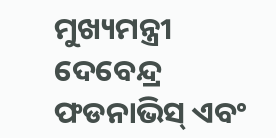ମୁଖ୍ୟମନ୍ତ୍ରୀ ଦେବେନ୍ଦ୍ର ଫଡନାଭିସ୍ ଏବଂ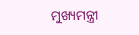ମୁଖ୍ୟମନ୍ତ୍ରୀ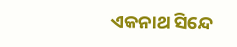ଏକନାଥ ସିନ୍ଦେ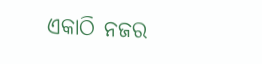ଏକାଠି ନଜର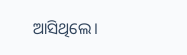ଆସିଥିଲେ।